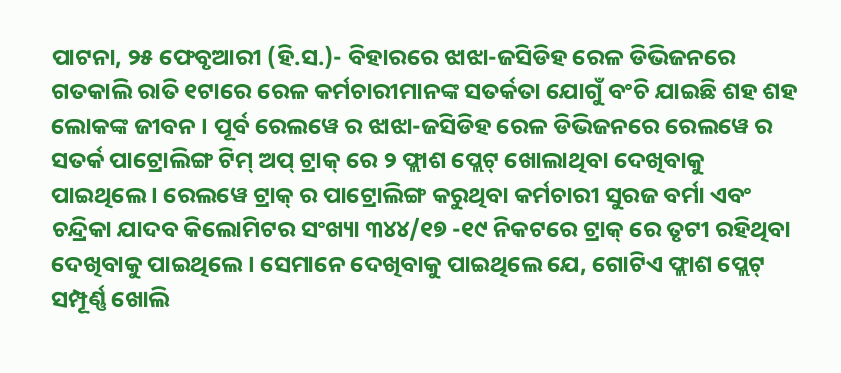ପାଟନା, ୨୫ ଫେବୃଆରୀ (ହି.ସ.)- ବିହାରରେ ଝାଝା-ଜସିଡିହ ରେଳ ଡିଭିଜନରେ ଗତକାଲି ରାତି ୧ଟାରେ ରେଳ କର୍ମଚାରୀମାନଙ୍କ ସତର୍କତା ଯୋଗୁଁ ବଂଚି ଯାଇଛି ଶହ ଶହ ଲୋକଙ୍କ ଜୀବନ । ପୂର୍ବ ରେଲୱେ ର ଝାଝା-ଜସିଡିହ ରେଳ ଡିଭିଜନରେ ରେଲୱେ ର ସତର୍କ ପାଟ୍ରୋଲିଙ୍ଗ ଟିମ୍ ଅପ୍ ଟ୍ରାକ୍ ରେ ୨ ଫ୍ଲାଶ ପ୍ଲେଟ୍ ଖୋଲାଥିବା ଦେଖିବାକୁ ପାଇଥିଲେ । ରେଲୱେ ଟ୍ରାକ୍ ର ପାଟ୍ରୋଲିଙ୍ଗ କରୁଥିବା କର୍ମଚାରୀ ସୁରଜ ବର୍ମା ଏବଂ ଚନ୍ଦ୍ରିକା ଯାଦବ କିଲୋମିଟର ସଂଖ୍ୟା ୩୪୪/୧୭ -୧୯ ନିକଟରେ ଟ୍ରାକ୍ ରେ ତୃଟୀ ରହିଥିବା ଦେଖିବାକୁ ପାଇଥିଲେ । ସେମାନେ ଦେଖିବାକୁ ପାଇଥିଲେ ଯେ, ଗୋଟିଏ ଫ୍ଲାଶ ପ୍ଲେଟ୍ ସମ୍ପୂର୍ଣ୍ଣ ଖୋଲି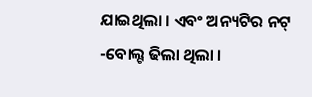ଯାଇଥିଲା । ଏବଂ ଅନ୍ୟଟିର ନଟ୍ -ବୋଲ୍ଟ ଢିଲା ଥିଲା ।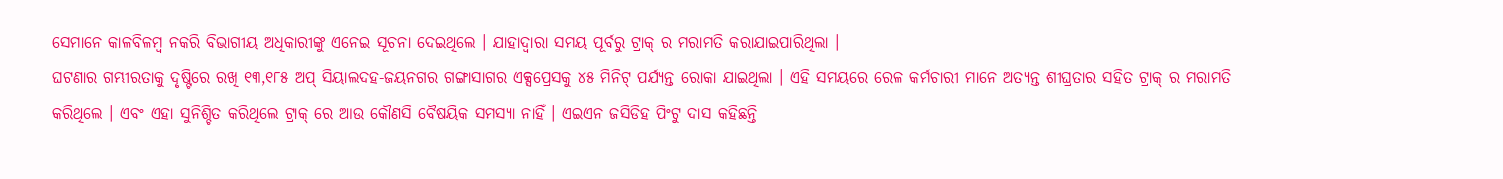ସେମାନେ କାଳବିଳମ୍ବ ନକରି ବିଭାଗୀୟ ଅଧିକାରୀଙ୍କୁ ଏନେଇ ସୂଚନା ଦେଇଥିଲେ । ଯାହାଦ୍ୱାରା ସମୟ ପୂର୍ବରୁ ଟ୍ରାକ୍ ର ମରାମତି କରାଯାଇପାରିଥିଲା ।
ଘଟଣାର ଗମ୍ଭୀରତାକୁ ଦୃଷ୍ଟିରେ ରଖି ୧୩,୧୮୫ ଅପ୍ ସିୟାଲଦହ-ଜୟନଗର ଗଙ୍ଗାସାଗର ଏକ୍ସପ୍ରେସକୁ ୪୫ ମିନିଟ୍ ପର୍ଯ୍ୟନ୍ତ ରୋକା ଯାଇଥିଲା । ଏହି ସମୟରେ ରେଳ କର୍ମଚାରୀ ମାନେ ଅତ୍ୟନ୍ତ ଶୀଘ୍ରତାର ସହିତ ଟ୍ରାକ୍ ର ମରାମତି କରିଥିଲେ । ଏବଂ ଏହା ସୁନିଶ୍ଚିତ କରିଥିଲେ ଟ୍ରାକ୍ ରେ ଆଉ କୌଣସି ବୈଷୟିକ ସମସ୍ୟା ନାହିଁ । ଏଇଏନ ଜସିଡିହ ପିଂଟୁ ଦାସ କହିଛନ୍ତି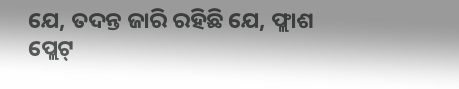ଯେ, ତଦନ୍ତ ଜାରି ରହିଛି ଯେ, ଫ୍ଲାଶ ପ୍ଲେଟ୍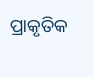ପ୍ରାକୃତିକ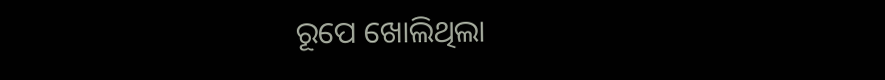ରୂପେ ଖୋଲିଥିଲା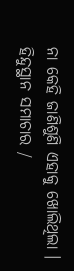ନା କେହି ଜାଣିଶୁଣି ଏହାକୁ ଖୋଲିଥିଲା ।
ହିନ୍ଦୁସ୍ଥାନ ସମାଚାର /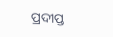ପ୍ରଦୀପ୍ତ